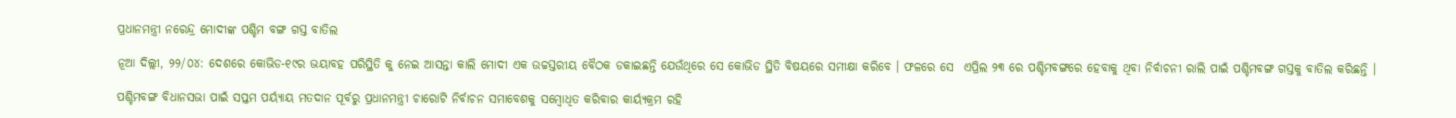ପ୍ରଧାନମନ୍ତ୍ରୀ ନରେନ୍ଦ୍ର ମୋଦୀଙ୍କ ପଶ୍ଚିମ ବଙ୍ଗ ଗସ୍ତ ବାତିଲ

ନୂଆ ଦିଲ୍ଲୀ, ୨୨/୦୪: ଦେଶରେ କୋଭିଡ-୧୯ର ଭୟାବହ ପରିସ୍ଥିତି କୁ ନେଇ ଆସନ୍ତା କାଲି ମୋଦୀ ଏକ ଉଚ୍ଚସ୍ତରୀୟ ବୈଠକ ଡକାଇଛନ୍ତି ଯେଉଁଥିରେ ସେ କୋଭିଡ ସ୍ଥିତି ବିଷୟରେ ସମୀକ୍ଷା କରିବେ । ଫଳରେ ସେ  ଏପ୍ରିଲ ୨୩ ରେ ପଶ୍ଚିମବଙ୍ଗରେ ହେବାକୁ ଥିବା ନିର୍ବାଚନୀ ରାଲି ପାଇଁ ପଶ୍ଚିମବଙ୍ଗ ଗସ୍ତକୁ ବାତିଲ କରିଛନ୍ତି ।

ପଶ୍ଚିମବଙ୍ଗ ବିଧାନସଭା ପାଇଁ ସପ୍ତମ ପର୍ୟ୍ୟାୟ ମତଦାନ ପୂର୍ବରୁ ପ୍ରଧାନମନ୍ତ୍ରୀ ଚାରୋଟି ନିର୍ବାଚନ ସମାବେଶକୁ ସମ୍ବୋଧିତ କରିବାର କାର୍ୟ୍ୟକ୍ରମ ରହି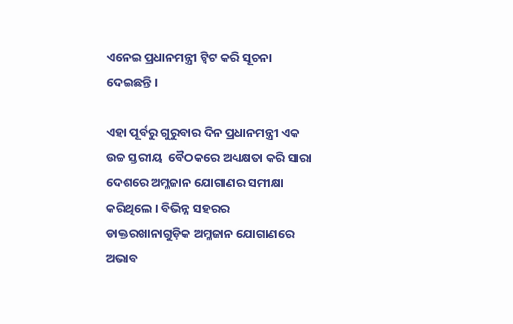ଏନେଇ ପ୍ରଧାନମନ୍ତ୍ରୀ ଟ୍ୱିଟ କରି ସୂଚନା ଦେଇଛନ୍ତି ।

ଏହା ପୂର୍ବରୁ ଗୁରୁବାର ଦିନ ପ୍ରଧାନମନ୍ତ୍ରୀ ଏକ ଉଚ୍ଚ ସ୍ତରୀୟ  ବୈଠକରେ ଅଧ୍ୟକ୍ଷତା କରି ସାରା ଦେଶରେ ଅମ୍ଳଜାନ ଯୋଗାଣର ସମୀକ୍ଷା କରିଥିଲେ । ବିଭିନ୍ନ ସହରର ଡାକ୍ତରଖାନାଗୁଡ଼ିକ ଅମ୍ଳଜାନ ଯୋଗାଣରେ ଅଭାବ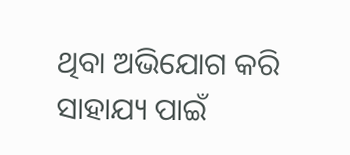ଥିବା ଅଭିଯୋଗ କରି ସାହାଯ୍ୟ ପାଇଁ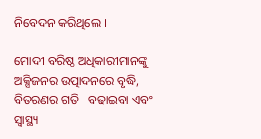ନିବେଦନ କରିଥିଲେ ।

ମୋଦୀ ବରିଷ୍ଠ ଅଧିକାରୀମାନଙ୍କୁ ଅକ୍ସିଜନର ଉତ୍ପାଦନରେ ବୃଦ୍ଧି, ବିତରଣର ଗତି   ବଢାଇବା ଏବଂ ସ୍ୱାସ୍ଥ୍ୟ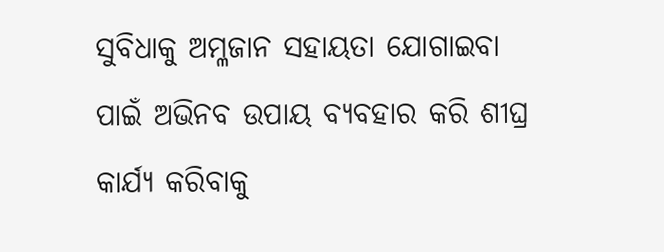ସୁବିଧାକୁ ଅମ୍ଳଜାନ ସହାୟତା ଯୋଗାଇବା ପାଇଁ ଅଭିନବ ଉପାୟ ବ୍ୟବହାର କରି ଶୀଘ୍ର କାର୍ଯ୍ୟ କରିବାକୁ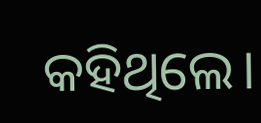କହିଥିଲେ।